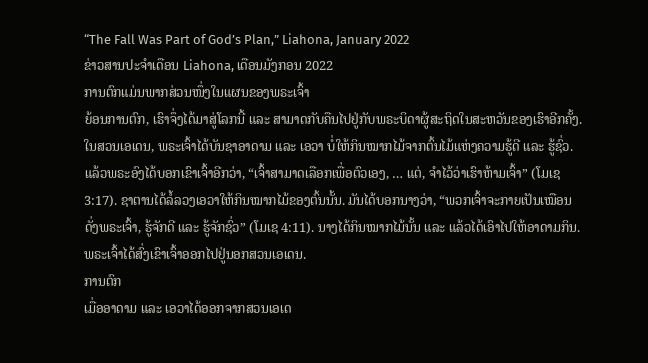“The Fall Was Part of God’s Plan,” Liahona, January 2022
ຂ່າວສານປະຈຳເດືອນ Liahona, ເດືອນມັງກອນ 2022
ການຕົກແມ່ນພາກສ່ວນໜຶ່ງໃນແຜນຂອງພຣະເຈົ້າ
ຍ້ອນການຕົກ, ເຮົາຈຶ່ງໄດ້ມາສູ່ໂລກນີ້ ແລະ ສາມາດກັບຄືນໄປຢູ່ກັບພຣະບິດາຜູ້ສະຖິດໃນສະຫວັນຂອງເຮົາອີກຄັ້ງ.
ໃນສວນເອເດນ, ພຣະເຈົ້າໄດ້ບັນຊາອາດາມ ແລະ ເອວາ ບໍ່ໃຫ້ກິນໝາກໄມ້ຈາກຕົ້ນໄມ້ແຫ່ງຄວາມຮູ້ດີ ແລະ ຮູ້ຊົ່ວ. ແລ້ວພຣະອົງໄດ້ບອກເຂົາເຈົ້າອີກວ່າ, “ເຈົ້າສາມາດເລືອກເພື່ອຕົວເອງ, … ແຕ່, ຈຳໄວ້ວ່າເຮົາຫ້າມເຈົ້າ” (ໂມເຊ 3:17). ຊາຕານໄດ້ລໍ້ລວງເອວາໃຫ້ກິນໝາກໄມ້ຂອງຕົ້ນນັ້ນ. ມັນໄດ້ບອກນາງວ່າ, “ພວກເຈົ້າຈະກາຍເປັນເໝືອນດັ່ງພຣະເຈົ້າ, ຮູ້ຈັກດີ ແລະ ຮູ້ຈັກຊົ່ວ” (ໂມເຊ 4:11). ນາງໄດ້ກິນໝາກໄມ້ນັ້ນ ແລະ ແລ້ວໄດ້ເອົາໄປໃຫ້ອາດາມກິນ. ພຣະເຈົ້າໄດ້ສົ່ງເຂົາເຈົ້າອອກໄປຢູ່ນອກສວນເອເດນ.
ການຕົກ
ເມື່ອອາດາມ ແລະ ເອວາໄດ້ອອກຈາກສວນເອເດ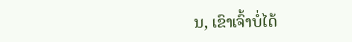ນ, ເຂົາເຈົ້າບໍ່ໄດ້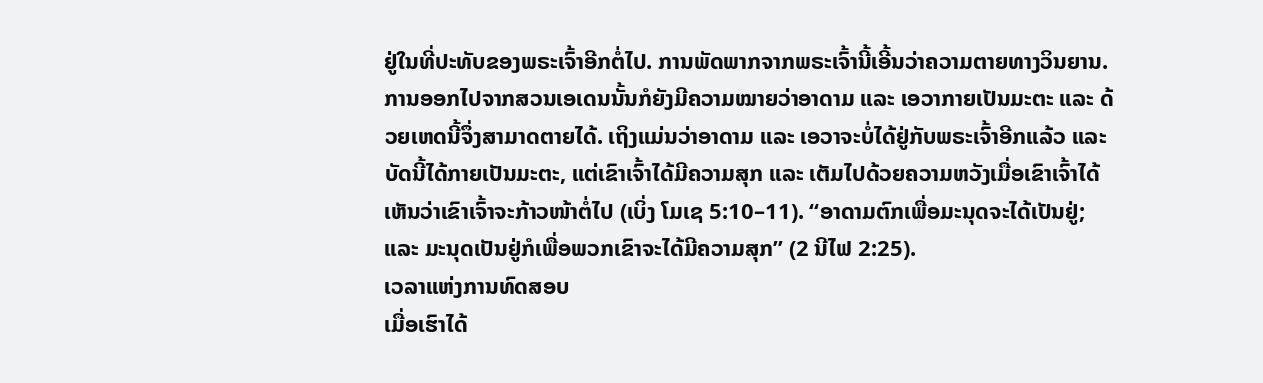ຢູ່ໃນທີ່ປະທັບຂອງພຣະເຈົ້າອີກຕໍ່ໄປ. ການພັດພາກຈາກພຣະເຈົ້ານີ້ເອີ້ນວ່າຄວາມຕາຍທາງວິນຍານ. ການອອກໄປຈາກສວນເອເດນນັ້ນກໍຍັງມີຄວາມໝາຍວ່າອາດາມ ແລະ ເອວາກາຍເປັນມະຕະ ແລະ ດ້ວຍເຫດນີ້ຈຶ່ງສາມາດຕາຍໄດ້. ເຖິງແມ່ນວ່າອາດາມ ແລະ ເອວາຈະບໍ່ໄດ້ຢູ່ກັບພຣະເຈົ້າອີກແລ້ວ ແລະ ບັດນີ້ໄດ້ກາຍເປັນມະຕະ, ແຕ່ເຂົາເຈົ້າໄດ້ມີຄວາມສຸກ ແລະ ເຕັມໄປດ້ວຍຄວາມຫວັງເມື່ອເຂົາເຈົ້າໄດ້ເຫັນວ່າເຂົາເຈົ້າຈະກ້າວໜ້າຕໍ່ໄປ (ເບິ່ງ ໂມເຊ 5:10–11). “ອາດາມຕົກເພື່ອມະນຸດຈະໄດ້ເປັນຢູ່; ແລະ ມະນຸດເປັນຢູ່ກໍເພື່ອພວກເຂົາຈະໄດ້ມີຄວາມສຸກ” (2 ນີໄຟ 2:25).
ເວລາແຫ່ງການທົດສອບ
ເມື່ອເຮົາໄດ້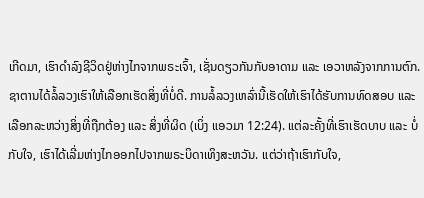ເກີດມາ, ເຮົາດຳລົງຊີວິດຢູ່ຫ່າງໄກຈາກພຣະເຈົ້າ, ເຊັ່ນດຽວກັນກັບອາດາມ ແລະ ເອວາຫລັງຈາກການຕົກ. ຊາຕານໄດ້ລໍ້ລວງເຮົາໃຫ້ເລືອກເຮັດສິ່ງທີ່ບໍ່ດີ. ການລໍ້ລວງເຫລົ່ານີ້ເຮັດໃຫ້ເຮົາໄດ້ຮັບການທົດສອບ ແລະ ເລືອກລະຫວ່າງສິ່ງທີ່ຖືກຕ້ອງ ແລະ ສິ່ງທີ່ຜິດ (ເບິ່ງ ແອວມາ 12:24). ແຕ່ລະຄັ້ງທີ່ເຮົາເຮັດບາບ ແລະ ບໍ່ກັບໃຈ, ເຮົາໄດ້ເລີ່ມຫ່າງໄກອອກໄປຈາກພຣະບິດາເທິງສະຫວັນ. ແຕ່ວ່າຖ້າເຮົາກັບໃຈ,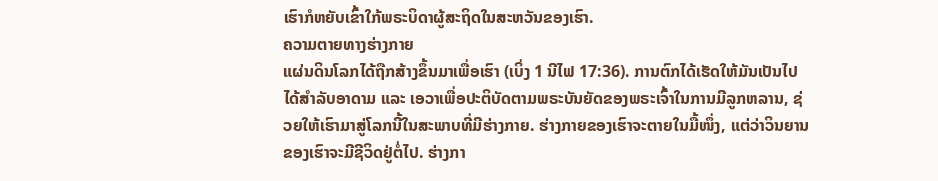ເຮົາກໍຫຍັບເຂົ້າໃກ້ພຣະບິດາຜູ້ສະຖິດໃນສະຫວັນຂອງເຮົາ.
ຄວາມຕາຍທາງຮ່າງກາຍ
ແຜ່ນດິນໂລກໄດ້ຖືກສ້າງຂຶ້ນມາເພື່ອເຮົາ (ເບິ່ງ 1 ນີໄຟ 17:36). ການຕົກໄດ້ເຮັດໃຫ້ມັນເປັນໄປໄດ້ສຳລັບອາດາມ ແລະ ເອວາເພື່ອປະຕິບັດຕາມພຣະບັນຍັດຂອງພຣະເຈົ້າໃນການມີລູກຫລານ, ຊ່ວຍໃຫ້ເຮົາມາສູ່ໂລກນີ້ໃນສະພາບທີ່ມີຮ່າງກາຍ. ຮ່າງກາຍຂອງເຮົາຈະຕາຍໃນມື້ໜຶ່ງ, ແຕ່ວ່າວິນຍານຂອງເຮົາຈະມີຊີວິດຢູ່ຕໍ່ໄປ. ຮ່າງກາ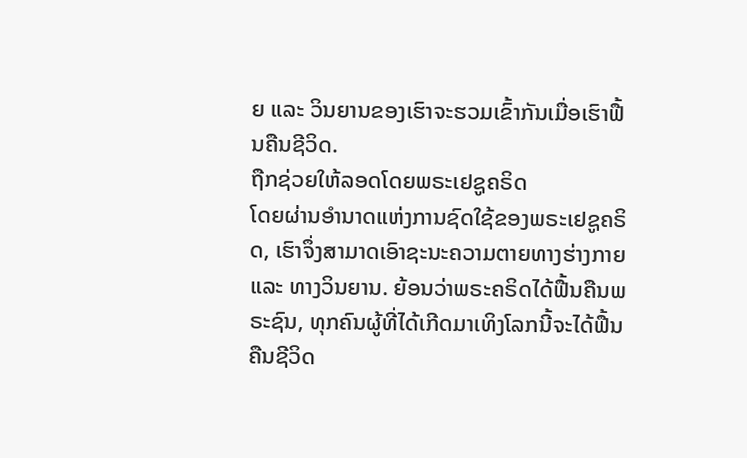ຍ ແລະ ວິນຍານຂອງເຮົາຈະຮວມເຂົ້າກັນເມື່ອເຮົາຟື້ນຄືນຊີວິດ.
ຖືກຊ່ວຍໃຫ້ລອດໂດຍພຣະເຢຊູຄຣິດ
ໂດຍຜ່ານອຳນາດແຫ່ງການຊົດໃຊ້ຂອງພຣະເຢຊູຄຣິດ, ເຮົາຈຶ່ງສາມາດເອົາຊະນະຄວາມຕາຍທາງຮ່າງກາຍ ແລະ ທາງວິນຍານ. ຍ້ອນວ່າພຣະຄຣິດໄດ້ຟື້ນຄືນພຣະຊົນ, ທຸກຄົນຜູ້ທີ່ໄດ້ເກີດມາເທິງໂລກນີ້ຈະໄດ້ຟື້ນຄືນຊີວິດ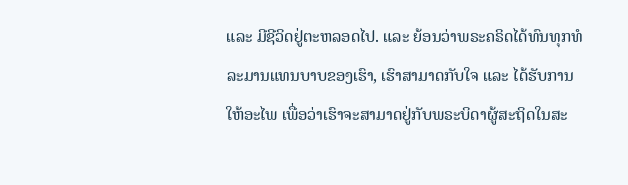ແລະ ມີຊີວິດຢູ່ຕະຫລອດໄປ. ແລະ ຍ້ອນວ່າພຣະຄຣິດໄດ້ທົນທຸກທໍລະມານແທນບາບຂອງເຮົາ, ເຮົາສາມາດກັບໃຈ ແລະ ໄດ້ຮັບການໃຫ້ອະໄພ ເພື່ອວ່າເຮົາຈະສາມາດຢູ່ກັບພຣະບິດາຜູ້ສະຖິດໃນສະ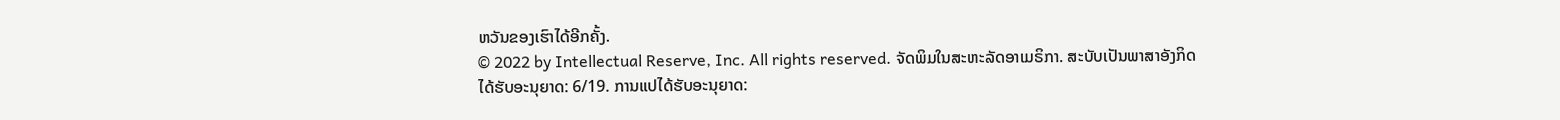ຫວັນຂອງເຮົາໄດ້ອີກຄັ້ງ.
© 2022 by Intellectual Reserve, Inc. All rights reserved. ຈັດພິມໃນສະຫະລັດອາເມຣິກາ. ສະບັບເປັນພາສາອັງກິດໄດ້ຮັບອະນຸຍາດ: 6/19. ການແປໄດ້ຮັບອະນຸຍາດ: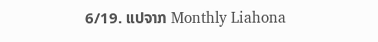6/19. ແປຈາກ Monthly Liahona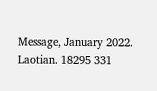Message, January 2022. Laotian. 18295 331